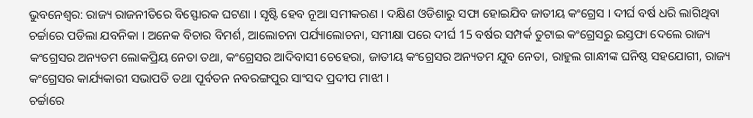ଭୁବନେଶ୍ବର: ରାଜ୍ୟ ରାଜନୀତିରେ ବିସ୍ଫୋରକ ଘଟଣା । ସୃଷ୍ଟି ହେବ ନୂଆ ସମୀକରଣ । ଦକ୍ଷିଣ ଓଡିଶାରୁ ସଫା ହୋଇଯିବ ଜାତୀୟ କଂଗ୍ରେସ । ଦୀର୍ଘ ବର୍ଷ ଧରି ଲାଗିଥିବା ଚର୍ଚ୍ଚାରେ ପଡିଲା ଯବନିକା । ଅନେକ ବିଚାର ବିମର୍ଶ, ଆଲୋଚନା ପର୍ଯ୍ୟାଲୋଚନା, ସମୀକ୍ଷା ପରେ ଦୀର୍ଘ 15 ବର୍ଷର ସମ୍ପର୍କ ତୁଟାଇ କଂଗ୍ରେସରୁ ଇସ୍ତଫା ଦେଲେ ରାଜ୍ୟ କଂଗ୍ରେସର ଅନ୍ୟତମ ଲୋକପ୍ରିୟ ନେତା ତଥା, କଂଗ୍ରେସର ଆଦିବାସୀ ଚେହେରା, ଜାତୀୟ କଂଗ୍ରେସର ଅନ୍ୟତମ ଯୁବ ନେତା, ରାହୁଲ ଗାନ୍ଧୀଙ୍କ ଘନିଷ୍ଠ ସହଯୋଗୀ, ରାଜ୍ୟ କଂଗ୍ରେସର କାର୍ଯ୍ୟକାରୀ ସଭାପତି ତଥା ପୂର୍ବତନ ନବରଙ୍ଗପୁର ସାଂସଦ ପ୍ରଦୀପ ମାଝୀ ।
ଚର୍ଚ୍ଚାରେ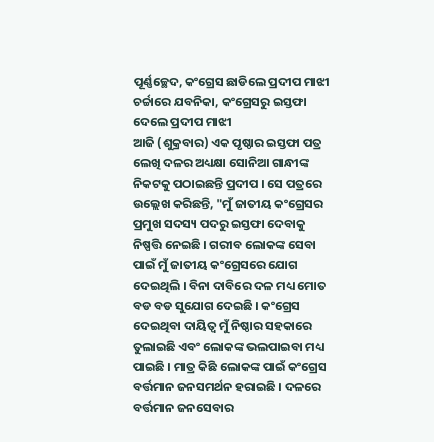ପୂର୍ଣ୍ଣଚ୍ଛେଦ, କଂଗ୍ରେସ ଛାଡିଲେ ପ୍ରଦୀପ ମାଝୀ ଚର୍ଚ୍ଚାରେ ଯବନିକା, କଂଗ୍ରେସରୁ ଇସ୍ତଫା ଦେଲେ ପ୍ରଦୀପ ମାଝୀ
ଆଜି (ଶୁକ୍ରବାର) ଏକ ପୃଷ୍ଠାର ଇସ୍ତଫା ପତ୍ର ଲେଖି ଦଳର ଅଧ୍ୟକ୍ଷା ସୋନିଆ ଗାନ୍ଧୀଙ୍କ ନିକଟକୁ ପଠାଇଛନ୍ତି ପ୍ରଦୀପ । ସେ ପତ୍ରରେ ଉଲ୍ଲେଖ କରିଛନ୍ତି, "ମୁଁ ଜାତୀୟ କଂଗ୍ରେସର ପ୍ରମୁଖ ସଦସ୍ୟ ପଦରୁ ଇସ୍ତଫା ଦେବାକୁ ନିଷ୍ପତ୍ତି ନେଇଛି । ଗରୀବ ଲୋକଙ୍କ ସେବା ପାଇଁ ମୁଁ ଜାତୀୟ କଂଗ୍ରେସରେ ଯୋଗ ଦେଇଥିଲି । ବିନା ଦାବିରେ ଦଳ ମଧ୍ୟ ମୋତ ବଡ ବଡ ସୁଯୋଗ ଦେଇଛି । କଂଗ୍ରେସ ଦେଇଥିବା ଦାୟିତ୍ବ ମୁଁ ନିଷ୍ଠାର ସହକାରେ ତୁଲାଇଛି ଏବଂ ଲୋକଙ୍କ ଭଲପାଇବା ମଧ୍ୟ ପାଇଛି । ମାତ୍ର କିଛି ଲୋକଙ୍କ ପାଇଁ କଂଗ୍ରେସ ବର୍ତ୍ତମାନ ଜନସମର୍ଥନ ହରାଇଛି । ଦଳରେ ବର୍ତ୍ତମାନ ଜନସେବାର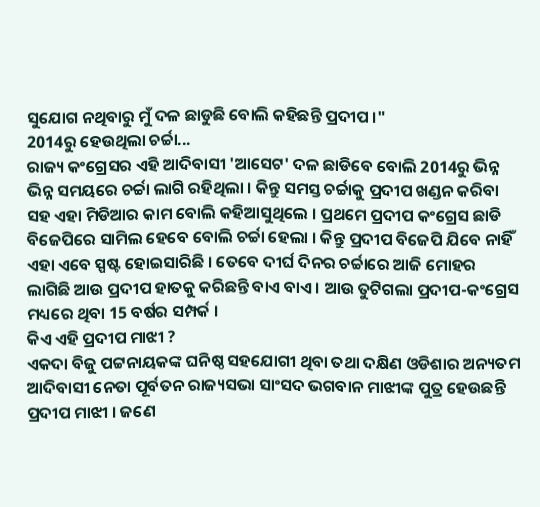ସୁଯୋଗ ନଥିବାରୁ ମୁଁ ଦଳ ଛାଡୁଛି ବୋଲି କହିଛନ୍ତି ପ୍ରଦୀପ ।"
2014ରୁ ହେଉଥିଲା ଚର୍ଚ୍ଚା...
ରାଜ୍ୟ କଂଗ୍ରେସର ଏହି ଆଦିବାସୀ 'ଆସେଟ' ଦଳ ଛାଡିବେ ବୋଲି 2014ରୁ ଭିନ୍ନ ଭିନ୍ନ ସମୟରେ ଚର୍ଚ୍ଚା ଲାଗି ରହିଥିଲା । କିନ୍ତୁ ସମସ୍ତ ଚର୍ଚ୍ଚାକୁ ପ୍ରଦୀପ ଖଣ୍ଡନ କରିବା ସହ ଏହା ମିଡିଆର କାମ ବୋଲି କହିଆସୁଥିଲେ । ପ୍ରଥମେ ପ୍ରଦୀପ କଂଗ୍ରେସ ଛାଡି ବିଜେପିରେ ସାମିଲ ହେବେ ବୋଲି ଚର୍ଚ୍ଚା ହେଲା । କିନ୍ତୁ ପ୍ରଦୀପ ବିଜେପି ଯିବେ ନାହିଁ ଏହା ଏବେ ସ୍ପଷ୍ଟ ହୋଇସାରିଛି । ତେବେ ଦୀର୍ଘ ଦିନର ଚର୍ଚ୍ଚାରେ ଆଜି ମୋହର ଲାଗିଛି ଆଉ ପ୍ରଦୀପ ହାତକୁ କରିଛନ୍ତି ବାଏ ବାଏ । ଆଉ ତୁଟିଗଲା ପ୍ରଦୀପ-କଂଗ୍ରେସ ମଧ୍ୟରେ ଥିବା 15 ବର୍ଷର ସମ୍ପର୍କ ।
କିଏ ଏହି ପ୍ରଦୀପ ମାଝୀ ?
ଏକଦା ବିଜୁ ପଟ୍ଟନାୟକଙ୍କ ଘନିଷ୍ଠ ସହଯୋଗୀ ଥିବା ତଥା ଦକ୍ଷିଣ ଓଡିଶାର ଅନ୍ୟତମ ଆଦିବାସୀ ନେତା ପୂର୍ବତନ ରାଜ୍ୟସଭା ସାଂସଦ ଭଗବାନ ମାଝୀଙ୍କ ପୁତ୍ର ହେଉଛନ୍ତି ପ୍ରଦୀପ ମାଝୀ । ଜଣେ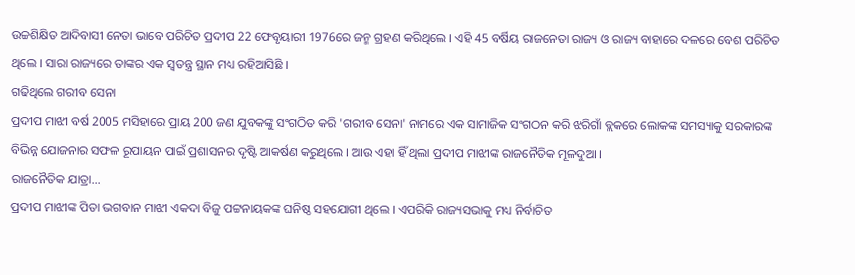ଉଚ୍ଚଶିକ୍ଷିତ ଆଦିବାସୀ ନେତା ଭାବେ ପରିଚିତ ପ୍ରଦୀପ 22 ଫେବୃୟାରୀ 1976ରେ ଜନ୍ମ ଗ୍ରହଣ କରିଥିଲେ । ଏହି 45 ବର୍ଷିୟ ରାଜନେତା ରାଜ୍ୟ ଓ ରାଜ୍ୟ ବାହାରେ ଦଳରେ ବେଶ ପରିଚିତ ଥିଲେ । ସାରା ରାଜ୍ୟରେ ତାଙ୍କର ଏକ ସ୍ବତନ୍ତ୍ର ସ୍ଥାନ ମଧ୍ୟ ରହିଆସିଛି ।
ଗଢିଥିଲେ ଗରୀବ ସେନା
ପ୍ରଦୀପ ମାଝୀ ବର୍ଷ 2005 ମସିହାରେ ପ୍ରାୟ 200 ଜଣ ଯୁବକଙ୍କୁ ସଂଗଠିତ କରି 'ଗରୀବ ସେନା' ନାମରେ ଏକ ସାମାଜିକ ସଂଗଠନ କରି ଝରିଗାଁ ବ୍ଲକରେ ଲୋକଙ୍କ ସମସ୍ୟାକୁ ସରକାରଙ୍କ ବିଭିନ୍ନ ଯୋଜନାର ସଫଳ ରୂପାୟନ ପାଇଁ ପ୍ରଶାସନର ଦୃଷ୍ଟି ଆକର୍ଷଣ କରୁଥିଲେ । ଆଉ ଏହା ହିଁ ଥିଲା ପ୍ରଦୀପ ମାଝୀଙ୍କ ରାଜନୈତିକ ମୂଳଦୁଆ ।
ରାଜନୈତିକ ଯାତ୍ରା...
ପ୍ରଦୀପ ମାଝୀଙ୍କ ପିତା ଭଗବାନ ମାଝୀ ଏକଦା ବିଜୁ ପଟ୍ଟନାୟକଙ୍କ ଘନିଷ୍ଠ ସହଯୋଗୀ ଥିଲେ । ଏପରିକି ରାଜ୍ୟସଭାକୁ ମଧ୍ୟ ନିର୍ବାଚିତ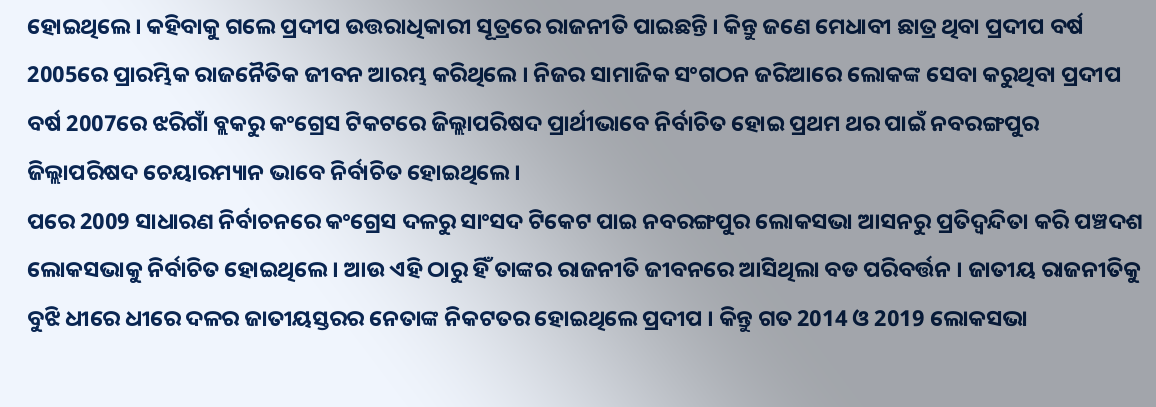ହୋଇଥିଲେ । କହିବାକୁ ଗଲେ ପ୍ରଦୀପ ଉତ୍ତରାଧିକାରୀ ସୂତ୍ରରେ ରାଜନୀତି ପାଇଛନ୍ତି । କିନ୍ତୁ ଜଣେ ମେଧାବୀ ଛାତ୍ର ଥିବା ପ୍ରଦୀପ ବର୍ଷ 2005ରେ ପ୍ରାରମ୍ଭିକ ରାଜନୈତିକ ଜୀବନ ଆରମ୍ଭ କରିଥିଲେ । ନିଜର ସାମାଜିକ ସଂଗଠନ ଜରିଆରେ ଲୋକଙ୍କ ସେବା କରୁଥିବା ପ୍ରଦୀପ ବର୍ଷ 2007ରେ ଝରିଗାଁ ବ୍ଲକରୁ କଂଗ୍ରେସ ଟିକଟରେ ଜିଲ୍ଲାପରିଷଦ ପ୍ରାର୍ଥୀଭାବେ ନିର୍ବାଚିତ ହୋଇ ପ୍ରଥମ ଥର ପାଇଁ ନବରଙ୍ଗପୁର ଜିଲ୍ଲାପରିଷଦ ଚେୟାରମ୍ୟାନ ଭାବେ ନିର୍ବାଚିତ ହୋଇଥିଲେ ।
ପରେ 2009 ସାଧାରଣ ନିର୍ବାଚନରେ କଂଗ୍ରେସ ଦଳରୁ ସାଂସଦ ଟିକେଟ ପାଇ ନବରଙ୍ଗପୁର ଲୋକସଭା ଆସନରୁ ପ୍ରତିଦ୍ବନ୍ଦିତା କରି ପଞ୍ଚଦଶ ଲୋକସଭାକୁ ନିର୍ବାଚିତ ହୋଇଥିଲେ । ଆଉ ଏହି ଠାରୁ ହିଁ ତାଙ୍କର ରାଜନୀତି ଜୀବନରେ ଆସିଥିଲା ବଡ ପରିବର୍ତ୍ତନ । ଜାତୀୟ ରାଜନୀତିକୁ ବୁଝି ଧୀରେ ଧୀରେ ଦଳର ଜାତୀୟସ୍ତରର ନେତାଙ୍କ ନିକଟତର ହୋଇଥିଲେ ପ୍ରଦୀପ । କିନ୍ତୁ ଗତ 2014 ଓ 2019 ଲୋକସଭା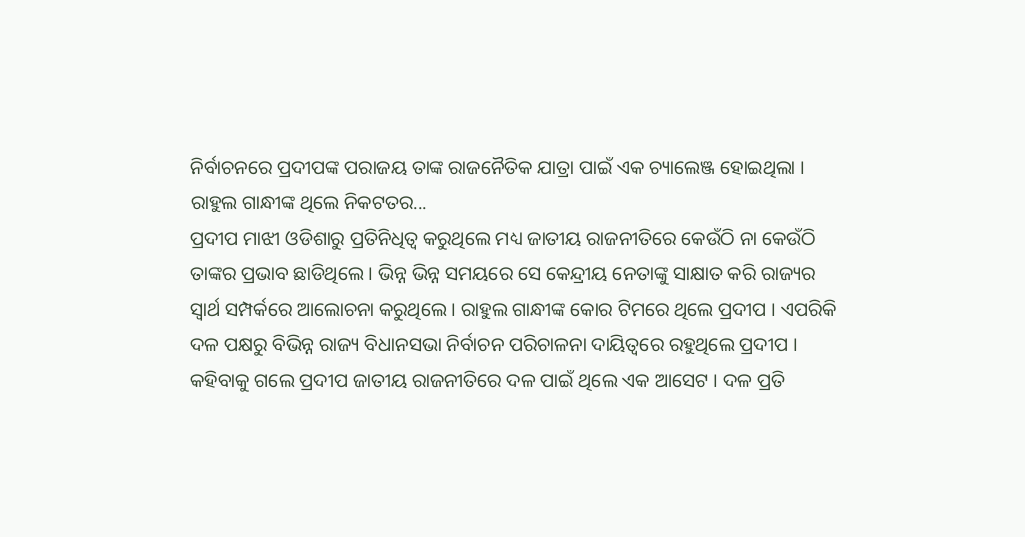ନିର୍ବାଚନରେ ପ୍ରଦୀପଙ୍କ ପରାଜୟ ତାଙ୍କ ରାଜନୈତିକ ଯାତ୍ରା ପାଇଁ ଏକ ଚ୍ୟାଲେଞ୍ଜ ହୋଇଥିଲା ।
ରାହୁଲ ଗାନ୍ଧୀଙ୍କ ଥିଲେ ନିକଟତର...
ପ୍ରଦୀପ ମାଝୀ ଓଡିଶାରୁ ପ୍ରତିନିଧିତ୍ବ କରୁଥିଲେ ମଧ୍ୟ ଜାତୀୟ ରାଜନୀତିରେ କେଉଁଠି ନା କେଉଁଠି ତାଙ୍କର ପ୍ରଭାବ ଛାଡିଥିଲେ । ଭିନ୍ନ ଭିନ୍ନ ସମୟରେ ସେ କେନ୍ଦ୍ରୀୟ ନେତାଙ୍କୁ ସାକ୍ଷାତ କରି ରାଜ୍ୟର ସ୍ବାର୍ଥ ସମ୍ପର୍କରେ ଆଲୋଚନା କରୁଥିଲେ । ରାହୁଲ ଗାନ୍ଧୀଙ୍କ କୋର ଟିମରେ ଥିଲେ ପ୍ରଦୀପ । ଏପରିକି ଦଳ ପକ୍ଷରୁ ବିଭିନ୍ନ ରାଜ୍ୟ ବିଧାନସଭା ନିର୍ବାଚନ ପରିଚାଳନା ଦାୟିତ୍ବରେ ରହୁଥିଲେ ପ୍ରଦୀପ । କହିବାକୁ ଗଲେ ପ୍ରଦୀପ ଜାତୀୟ ରାଜନୀତିରେ ଦଳ ପାଇଁ ଥିଲେ ଏକ ଆସେଟ । ଦଳ ପ୍ରତି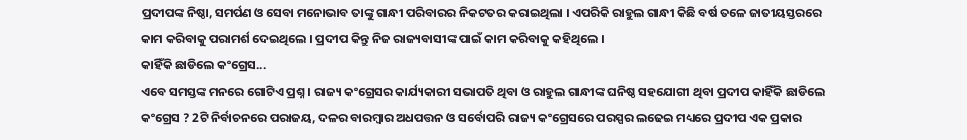ପ୍ରଦୀପଙ୍କ ନିଷ୍ଠା, ସମର୍ପଣ ଓ ସେବା ମନୋଭାବ ତାଙ୍କୁ ଗାନ୍ଧୀ ପରିବାରର ନିକଟତର କରାଇଥିଲା । ଏପରିକି ରାହୁଲ ଗାନ୍ଧୀ କିଛି ବର୍ଷ ତଳେ ଜାତୀୟସ୍ତରରେ କାମ କରିବାକୁ ପରାମର୍ଶ ଦେଇଥିଲେ । ପ୍ରଦୀପ କିନ୍ତୁ ନିଜ ରାଜ୍ୟବାସୀଙ୍କ ପାଇଁ କାମ କରିବାକୁ କହିଥିଲେ ।
କାହିଁକି ଛାଡିଲେ କଂଗ୍ରେସ...
ଏବେ ସମସ୍ତଙ୍କ ମନରେ ଗୋଟିଏ ପ୍ରଶ୍ନ । ରାଜ୍ୟ କଂଗ୍ରେସର କାର୍ଯ୍ୟକାରୀ ସଭାପତି ଥିବା ଓ ରାହୁଲ ଗାନ୍ଧୀଙ୍କ ଘନିଷ୍ଠ ସହଯୋଗୀ ଥିବା ପ୍ରଦୀପ କାହିଁକି ଛାଡିଲେ କଂଗ୍ରେସ ? 2ଟି ନିର୍ବାଚନରେ ପରାଜୟ, ଦଳର ବାରମ୍ବାର ଅଧପତ୍ତନ ଓ ସର୍ବୋପରି ରାଜ୍ୟ କଂଗ୍ରେସରେ ପରସ୍ପର ଲଢେଇ ମଧ୍ୟରେ ପ୍ରଦୀପ ଏକ ପ୍ରକାର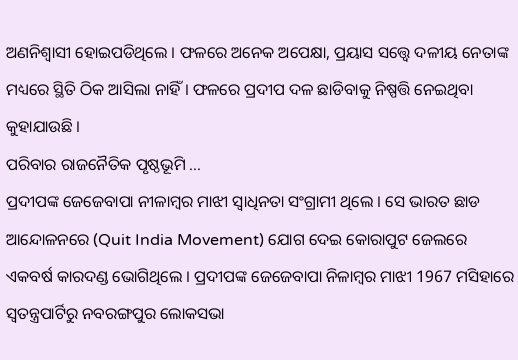ଅଣନିଶ୍ବାସୀ ହୋଇପଡିଥିଲେ । ଫଳରେ ଅନେକ ଅପେକ୍ଷା, ପ୍ରୟାସ ସତ୍ତ୍ବେ ଦଳୀୟ ନେତାଙ୍କ ମଧ୍ୟରେ ସ୍ଥିତି ଠିକ ଆସିଲା ନାହିଁ । ଫଳରେ ପ୍ରଦୀପ ଦଳ ଛାଡିବାକୁ ନିଷ୍ପତ୍ତି ନେଇଥିବା କୁହାଯାଉଛି ।
ପରିବାର ରାଜନୈତିକ ପୃଷ୍ଠଭୂମି ...
ପ୍ରଦୀପଙ୍କ ଜେଜେବାପା ନୀଳାମ୍ବର ମାଝୀ ସ୍ବାଧିନତା ସଂଗ୍ରାମୀ ଥିଲେ । ସେ ଭାରତ ଛାଡ ଆନ୍ଦୋଳନରେ (Quit India Movement) ଯୋଗ ଦେଇ କୋରାପୁଟ ଜେଲରେ ଏକବର୍ଷ କାରଦଣ୍ଡ ଭୋଗିଥିଲେ । ପ୍ରଦୀପଙ୍କ ଜେଜେବାପା ନିଳାମ୍ବର ମାଝୀ 1967 ମସିହାରେ ସ୍ବତନ୍ତ୍ରପାର୍ଟିରୁ ନବରଙ୍ଗପୁର ଲୋକସଭା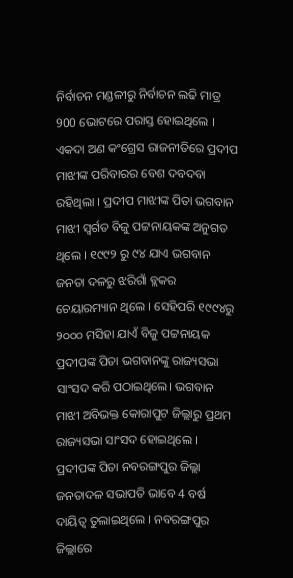ନିର୍ବାଚନ ମଣ୍ଡଳୀରୁ ନିର୍ବାଚନ ଲଢି ମାତ୍ର 900 ଭୋଟରେ ପରାସ୍ତ ହୋଇଥିଲେ ।
ଏକଦା ଅଣ କଂଗ୍ରେସ ରାଜନୀତିରେ ପ୍ରଦୀପ ମାଝୀଙ୍କ ପରିବାରର ବେଶ ଦବଦବା ରହିଥିଲା । ପ୍ରଦୀପ ମାଝୀଙ୍କ ପିତା ଭଗବାନ ମାଝୀ ସ୍ଵର୍ଗତ ବିଜୁ ପଟ୍ଟନାୟକଙ୍କ ଅନୁଗତ ଥିଲେ । ୧୯୯୨ ରୁ ୯୪ ଯାଏ ଭଗବାନ ଜନତା ଦଳରୁ ଝରିଗାଁ ବ୍ଲକର ଚେୟାରମ୍ୟାନ ଥିଲେ । ସେହିପରି ୧୯୯୪ରୁ ୨୦୦୦ ମସିହା ଯାଏଁ ବିଜୁ ପଟ୍ଟନାୟକ ପ୍ରଦୀପଙ୍କ ପିତା ଭଗବାନଙ୍କୁ ରାଜ୍ୟସଭା ସାଂସଦ କରି ପଠାଇଥିଲେ। ଭଗବାନ ମାଝୀ ଅବିଭକ୍ତ କୋରାପୁଟ ଜିଲ୍ଲାରୁ ପ୍ରଥମ ରାଜ୍ୟସଭା ସାଂସଦ ହୋଇଥିଲେ । ପ୍ରଦୀପଙ୍କ ପିତା ନବରଙ୍ଗପୁର ଜିଲ୍ଲା ଜନତାଦଳ ସଭାପତି ଭାବେ 4 ବର୍ଷ ଦାୟିତ୍ବ ତୁଲାଇଥିଲେ । ନବରଙ୍ଗପୁର ଜିଲ୍ଲାରେ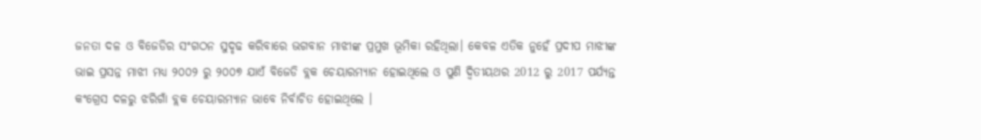ଜନତା ଦଳ ଓ ବିଜେଡିର ସଂଗଠନ ସୁଦୃଢ କରିବାରେ ଭଗବାନ ମାଝୀଙ୍କ ପ୍ରମୁଖ ଭୂମିକା ରହିଥିଲା। କେବଳ ଏତିକ ନୁହେଁ ପ୍ରଦୀପ ମାଝୀଙ୍କ ଭାଇ ପ୍ରସନ୍ନ ମାଝୀ ମଧ୍ୟ ୨୦୦୨ ରୁ ୨୦୦୭ ଯାଏଁ ବିଜେଡି ବ୍ଲକ ଚେୟାରମ୍ୟାନ ହୋଇଥିଲେ ଓ ପୁଣି ଦ୍ବିତୀୟଥର 2012 ରୁ 2017 ପର୍ଯ୍ୟନ୍ତ କଂଗ୍ରେସ ଦଳରୁ ଝରିଗାଁ ବ୍ଲକ ଚେୟାରମ୍ୟାନ ଭାବେ ନିର୍ବାଚିତ ହୋଇଥିଲେ ।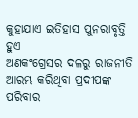କୁହାଯାଏ ଇତିହାସ ପୁନରାବୃତ୍ତି ହୁଏ
ଅଣକଂଗ୍ରେସର ଦଳରୁ ରାଜନୀତି ଆରମ୍ଭ କରିଥିବା ପ୍ରଦୀପଙ୍କ ପରିବାର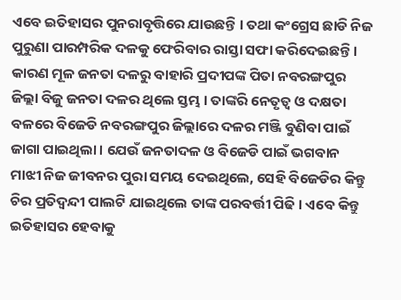ଏବେ ଇତିହାସର ପୁନରାବୃତ୍ତିରେ ଯାଉଛନ୍ତି । ତଥା କଂଗ୍ରେସ ଛାଡି ନିଜ ପୁରୁଣା ପାରମ୍ପରିକ ଦଳକୁ ଫେରିବାର ରାସ୍ତା ସଫା କରିଦେଇଛନ୍ତି । କାରଣ ମୂଳ ଜନତା ଦଳରୁ ବାହାରି ପ୍ରଦୀପଙ୍କ ପିତା ନବରଙ୍ଗପୁର ଜିଲ୍ଲା ବିଜୁ ଜନତା ଦଳର ଥିଲେ ସ୍ତମ୍ଭ । ତାଙ୍କରି ନେତୃତ୍ବ ଓ ଦକ୍ଷତା ବଳରେ ବିଜେଡି ନବରଙ୍ଗପୁର ଜିଲ୍ଲାରେ ଦଳର ମଞ୍ଜି ବୁଣିବା ପାଇଁ ଜାଗା ପାଇଥିଲା । ଯେଉଁ ଜନତାଦଳ ଓ ବିଜେଡି ପାଇଁ ଭଗବାନ ମାଝୀ ନିଜ ଜୀବନର ପୁରା ସମୟ ଦେଇଥିଲେ, ସେହି ବିଜେଡିର କିନ୍ତୁ ଚିର ପ୍ରତିଦ୍ବନ୍ଦୀ ପାଲଟି ଯାଇଥିଲେ ତାଙ୍କ ପରବର୍ତ୍ତୀ ପିଢି । ଏବେ କିନ୍ତୁ ଇତିହାସର ହେବାକୁ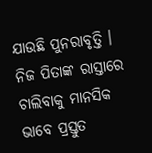ଯାଉଛି ପୁନରାବୃତ୍ତି । ନିଜ ପିତାଙ୍କ ରାସ୍ତାରେ ଚାଲିବାକୁ ମାନସିକ ଭାବେ ପ୍ରସ୍ତୁତ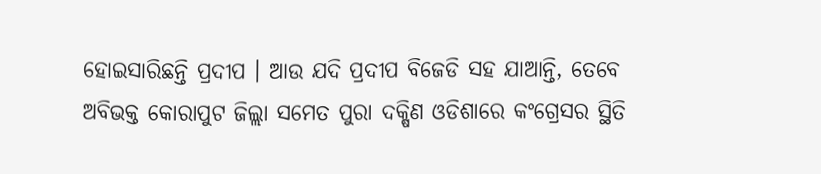ହୋଇସାରିଛନ୍ତି ପ୍ରଦୀପ । ଆଉ ଯଦି ପ୍ରଦୀପ ବିଜେଡି ସହ ଯାଆନ୍ତି, ତେବେ ଅବିଭକ୍ତ କୋରାପୁଟ ଜିଲ୍ଲା ସମେତ ପୁରା ଦକ୍ଷିଣ ଓଡିଶାରେ କଂଗ୍ରେସର ସ୍ଥିତି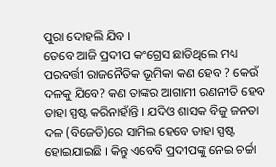ପୁରା ଦୋହଲି ଯିବ ।
ତେବେ ଆଜି ପ୍ରଦୀପ କଂଗ୍ରେସ ଛାଡିଥିଲେ ମଧ୍ୟ ପରବର୍ତ୍ତୀ ରାଜନୈତିକ ଭୂମିକା କଣ ହେବ ? କେଉଁ ଦଳକୁ ଯିବେ? କଣ ତାଙ୍କର ଆଗାମୀ ରଣନୀତି ହେବ ତାହା ସ୍ପଷ୍ଟ କରିନାହାଁନ୍ତି । ଯଦିଓ ଶାସକ ବିଜୁ ଜନତା ଦଳ (ବିଜେଡି)ରେ ସାମିଲ ହେବେ ତାହା ସ୍ପଷ୍ଟ ହୋଇଯାଇଛି । କିନ୍ତୁ ଏବେବି ପ୍ରଦୀପଙ୍କୁ ନେଇ ଚର୍ଚ୍ଚା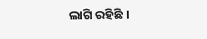ଲାଗି ରହିଛି ।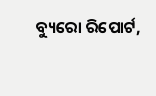ବ୍ୟୁରୋ ରିପୋର୍ଟ,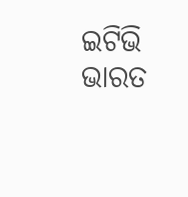ଇଟିଭି ଭାରତ